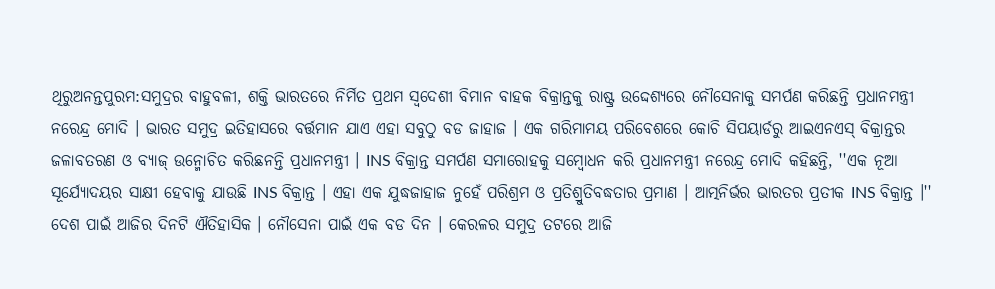ଥିରୁଅନନ୍ତପୁରମ:ସମୁଦ୍ରର ବାହୁବଳୀ, ଶକ୍ତି ଭାରତରେ ନିର୍ମିତ ପ୍ରଥମ ସ୍ବଦେଶୀ ବିମାନ ବାହକ ବିକ୍ରାନ୍ତକୁ ରାଷ୍ଟ୍ର ଉଦ୍ଦେଶ୍ୟରେ ନୌସେନାକୁ ସମର୍ପଣ କରିଛନ୍ତି ପ୍ରଧାନମନ୍ତ୍ରୀ ନରେନ୍ଦ୍ର ମୋଦି । ଭାରତ ସମୁଦ୍ର ଇତିହାସରେ ବର୍ତ୍ତମାନ ଯାଏ ଏହା ସବୁଠୁ ବଡ ଜାହାଜ । ଏକ ଗରିମାମୟ ପରିବେଶରେ କୋଚି ସିପୟାର୍ଡରୁ ଆଇଏନଏସ୍ ବିକ୍ରାନ୍ତର ଜଳାବତରଣ ଓ ବ୍ୟାଜ୍ ଉନ୍ମୋଚିତ କରିଛନନ୍ତି ପ୍ରଧାନମନ୍ତ୍ରୀ । INS ବିକ୍ରାନ୍ତ ସମର୍ପଣ ସମାରୋହକୁ ସମ୍ବୋଧନ କରି ପ୍ରଧାନମନ୍ତ୍ରୀ ନରେନ୍ଦ୍ର ମୋଦି କହିଛନ୍ତି, ''ଏକ ନୂଆ ସୂର୍ଯ୍ୟୋଦୟର ସାକ୍ଷୀ ହେବାକୁ ଯାଉଛି INS ବିକ୍ରାନ୍ତ । ଏହା ଏକ ଯୁଦ୍ଧଜାହାଜ ନୁହେଁ ପରିଶ୍ରମ ଓ ପ୍ରତିଶ୍ରୁତିବଦ୍ଧତାର ପ୍ରମାଣ । ଆତ୍ମନିର୍ଭର ଭାରତର ପ୍ରତୀକ INS ବିକ୍ରାନ୍ତ ।''
ଦେଶ ପାଇଁ ଆଜିର ଦିନଟି ଐତିହାସିକ । ନୌସେନା ପାଇଁ ଏକ ବଡ ଦିନ । କେରଳର ସମୁଦ୍ର ତଟରେ ଆଜି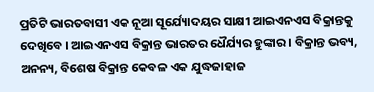ପ୍ରତିଟି ଭାରତବାସୀ ଏକ ନୂଆ ସୂର୍ଯ୍ୟୋଦୟର ସାକ୍ଷୀ ଆଇଏନଏସ ବିକ୍ରାନ୍ତକୁ ଦେଖିବେ । ଆଇଏନଏସ ବିକ୍ରାନ୍ତ ଭାରତର ଧୈର୍ଯ୍ୟର ହୁଙ୍କାର । ବିକ୍ରାନ୍ତ ଭବ୍ୟ, ଅନନ୍ୟ, ବିଶେଷ ବିକ୍ରାନ୍ତ କେବଳ ଏକ ଯୁଦ୍ଧଜାହାଜ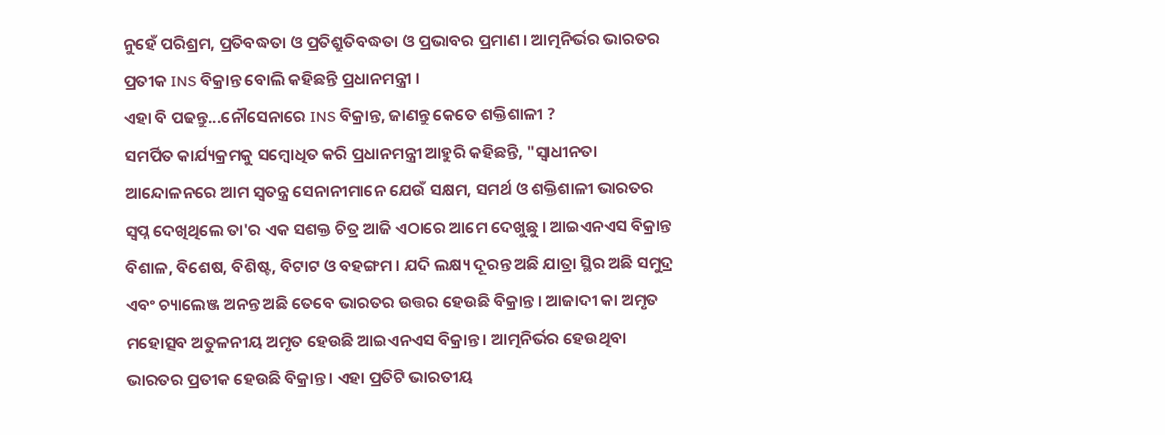ନୁହେଁ ପରିଶ୍ରମ, ପ୍ରତିବଦ୍ଧତା ଓ ପ୍ରତିଶ୍ରୁତିବଦ୍ଧତା ଓ ପ୍ରଭାବର ପ୍ରମାଣ । ଆତ୍ମନିର୍ଭର ଭାରତର ପ୍ରତୀକ INS ବିକ୍ରାନ୍ତ ବୋଲି କହିଛନ୍ତି ପ୍ରଧାନମନ୍ତ୍ରୀ ।
ଏହା ବି ପଢନ୍ତୁ...ନୌସେନାରେ INS ବିକ୍ରାନ୍ତ, ଜାଣନ୍ତୁ କେତେ ଶକ୍ତିଶାଳୀ ?
ସମର୍ପିତ କାର୍ଯ୍ୟକ୍ରମକୁ ସମ୍ବୋଧିତ କରି ପ୍ରଧାନମନ୍ତ୍ରୀ ଆହୁରି କହିଛନ୍ତି, "ସ୍ବାଧୀନତା ଆନ୍ଦୋଳନରେ ଆମ ସ୍ବତନ୍ତ୍ର ସେନାନୀମାନେ ଯେଉଁ ସକ୍ଷମ, ସମର୍ଥ ଓ ଶକ୍ତିଶାଳୀ ଭାରତର ସ୍ବପ୍ନ ଦେଖିଥିଲେ ତା'ର ଏକ ସଶକ୍ତ ଚିତ୍ର ଆଜି ଏଠାରେ ଆମେ ଦେଖୁଛୁ । ଆଇଏନଏସ ବିକ୍ରାନ୍ତ ବିଶାଳ, ବିଶେଷ, ବିଶିଷ୍ଟ, ବିଟାଟ ଓ ବହଙ୍ଗମ । ଯଦି ଲକ୍ଷ୍ୟ ଦୂରନ୍ତ ଅଛି ଯାତ୍ରା ସ୍ଥିର ଅଛି ସମୁଦ୍ର ଏବଂ ଚ୍ୟାଲେଞ୍ଜ ଅନନ୍ତ ଅଛି ତେବେ ଭାରତର ଉତ୍ତର ହେଉଛି ବିକ୍ରାନ୍ତ । ଆଜାଦୀ କା ଅମୃତ ମହୋତ୍ସବ ଅତୁଳନୀୟ ଅମୃତ ହେଉଛି ଆଇଏନଏସ ବିକ୍ରାନ୍ତ । ଆତ୍ମନିର୍ଭର ହେଉଥିବା ଭାରତର ପ୍ରତୀକ ହେଉଛି ବିକ୍ରାନ୍ତ । ଏହା ପ୍ରତିଟି ଭାରତୀୟ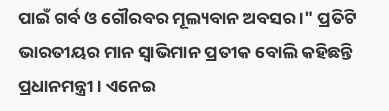ପାଇଁ ଗର୍ବ ଓ ଗୌରବର ମୂଲ୍ୟବାନ ଅବସର ।" ପ୍ରତିଟି ଭାରତୀୟର ମାନ ସ୍ବାଭିମାନ ପ୍ରତୀକ ବୋଲି କହିଛନ୍ତି ପ୍ରଧାନମନ୍ତ୍ରୀ । ଏନେଇ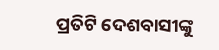ପ୍ରତିଟି ଦେଶବାସୀଙ୍କୁ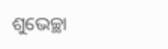ଶୁଭେଚ୍ଛା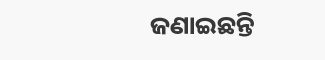ଜଣାଇଛନ୍ତି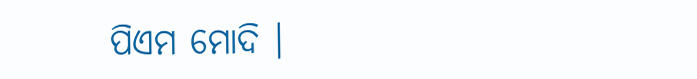ପିଏମ ମୋଦି ।